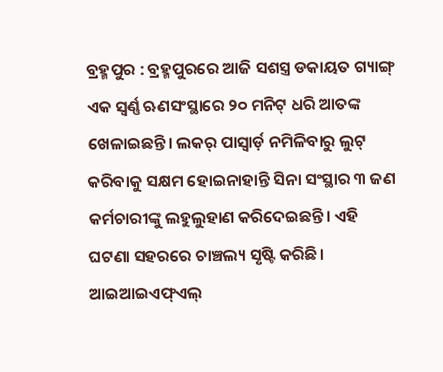ବ୍ରହ୍ମପୁର : ବ୍ରହ୍ମପୁରରେ ଆଜି ସଶସ୍ତ୍ର ଡକାୟତ ଗ୍ୟାଙ୍ଗ୍ ଏକ ସ୍ବର୍ଣ୍ଣ ଋଣସଂସ୍ଥାରେ ୨୦ ମନିଟ୍ ଧରି ଆତଙ୍କ ଖେଳାଇଛନ୍ତି। ଲକର୍ ପାସ୍ୱାର୍ଡ଼ ନମିଳିବାରୁ ଲୁଟ୍ କରିବାକୁ ସକ୍ଷମ ହୋଇନାହାନ୍ତି ସିନା ସଂସ୍ଥାର ୩ ଜଣ କର୍ମଚାରୀଙ୍କୁ ଲହୁଲୁହାଣ କରିଦେଇଛନ୍ତି। ଏହି ଘଟଣା ସହରରେ ଚାଞ୍ଚଲ୍ୟ ସୃଷ୍ଟି କରିଛି।
ଆଇଆଇଏଫ୍ଏଲ୍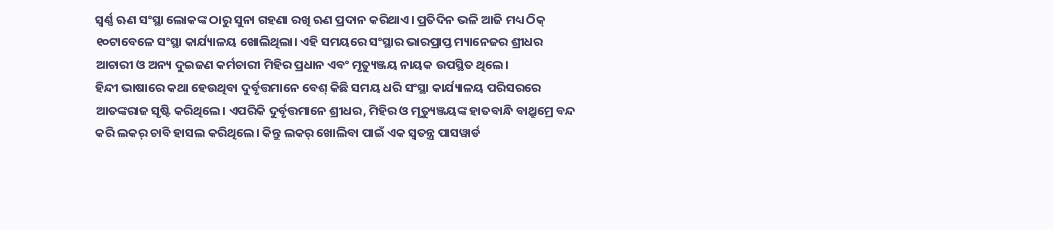ସ୍ବର୍ଣ୍ଣ ଋଣ ସଂସ୍ଥା ଲୋକଙ୍କ ଠାରୁ ସୁନା ଗହଣା ରଖି ଋଣ ପ୍ରଦାନ କରିଥାଏ। ପ୍ରତିଦିନ ଭଳି ଆଜି ମଧ୍ୟ ଠିକ୍ ୧୦ଟାବେଳେ ସଂସ୍ଥା କାର୍ଯ୍ୟାଳୟ ଖୋଲିଥିଲା। ଏହି ସମୟରେ ସଂସ୍ଥାର ଭାରପ୍ରାପ୍ତ ମ୍ୟାନେଜର ଶ୍ରୀଧର ଆଚାରୀ ଓ ଅନ୍ୟ ଦୁଇଜଣ କର୍ମଚାରୀ ମିହିର ପ୍ରଧାନ ଏବଂ ମୃତ୍ୟୁଞ୍ଜୟ ନାୟକ ଉପସ୍ଥିତ ଥିଲେ।
ହିନ୍ଦୀ ଭାଷାରେ କଥା ହେଉଥିବା ଦୁର୍ବୃତ୍ତମାନେ ବେଶ୍ କିଛି ସମୟ ଧରି ସଂସ୍ଥା କାର୍ଯ୍ୟାଳୟ ପରିସରରେ ଆତଙ୍କରାଜ ସୃଷ୍ଟି କରିଥିଲେ। ଏପରିକି ଦୁର୍ବୃତ୍ତମାନେ ଶ୍ରୀଧର, ମିହିର ଓ ମୃତ୍ୟୁଞ୍ଜୟଙ୍କ ହାତବାନ୍ଧି ବାଥ୍ରୁମ୍ରେ ବନ୍ଦ କରି ଲକର୍ ଚାବି ହାସଲ କରିଥିଲେ। କିନ୍ତୁ ଲକର୍ ଖୋଲିବା ପାଇଁ ଏକ ସ୍ବତନ୍ତ୍ର ପାସୱାର୍ଡ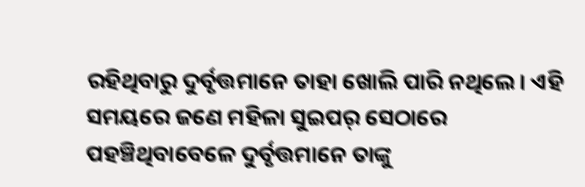ରହିଥିବାରୁ ଦୁର୍ବୃତ୍ତମାନେ ତାହା ଖୋଲି ପାରି ନଥିଲେ। ଏହି ସମୟରେ ଜଣେ ମହିଳା ସୁଇପର୍ ସେଠାରେ ପହଞ୍ଚିଥିବାବେଳେ ଦୁର୍ବୃତ୍ତମାନେ ତାଙ୍କୁ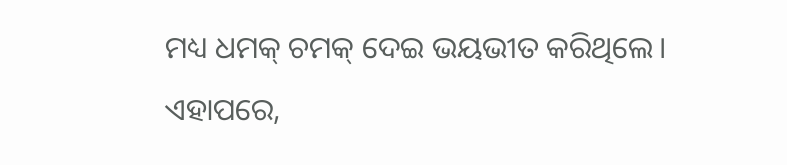ମଧ୍ୟ ଧମକ୍ ଚମକ୍ ଦେଇ ଭୟଭୀତ କରିଥିଲେ। ଏହାପରେ,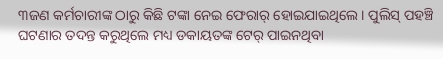୩ଜଣ କର୍ମଚାରୀଙ୍କ ଠାରୁ କିଛି ଟଙ୍କା ନେଇ ଫେରାର୍ ହୋଇଯାଇଥିଲେ। ପୁଲିସ୍ ପହଞ୍ଚି ଘଟଣାର ତଦନ୍ତ କରୁଥିଲେ ମଧ୍ୟ ଡକାୟତଙ୍କ ଟେର୍ ପାଇନଥିବା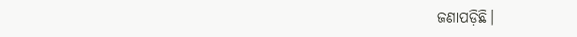ଜଣାପଡ଼ିଛି।